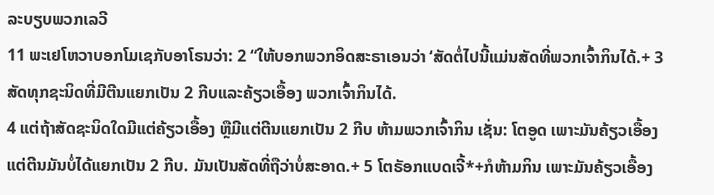ລະບຽບພວກເລວີ
11 ພະເຢໂຫວາບອກໂມເຊກັບອາໂຣນວ່າ: 2 “ໃຫ້ບອກພວກອິດສະຣາເອນວ່າ ‘ສັດຕໍ່ໄປນີ້ແມ່ນສັດທີ່ພວກເຈົ້າກິນໄດ້.+ 3 ສັດທຸກຊະນິດທີ່ມີຕີນແຍກເປັນ 2 ກີບແລະຄ້ຽວເອື້ອງ ພວກເຈົ້າກິນໄດ້.
4 ແຕ່ຖ້າສັດຊະນິດໃດມີແຕ່ຄ້ຽວເອື້ອງ ຫຼືມີແຕ່ຕີນແຍກເປັນ 2 ກີບ ຫ້າມພວກເຈົ້າກິນ ເຊັ່ນ: ໂຕອູດ ເພາະມັນຄ້ຽວເອື້ອງແຕ່ຕີນມັນບໍ່ໄດ້ແຍກເປັນ 2 ກີບ. ມັນເປັນສັດທີ່ຖືວ່າບໍ່ສະອາດ.+ 5 ໂຕຣັອກແບດເຈີ້*+ກໍຫ້າມກິນ ເພາະມັນຄ້ຽວເອື້ອງ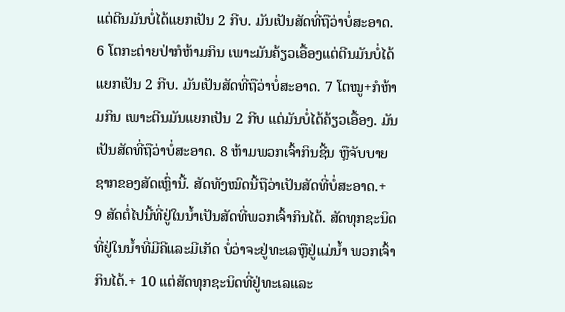ແຕ່ຕີນມັນບໍ່ໄດ້ແຍກເປັນ 2 ກີບ. ມັນເປັນສັດທີ່ຖືວ່າບໍ່ສະອາດ. 6 ໂຕກະຕ່າຍປ່າກໍຫ້າມກິນ ເພາະມັນຄ້ຽວເອື້ອງແຕ່ຕີນມັນບໍ່ໄດ້ແຍກເປັນ 2 ກີບ. ມັນເປັນສັດທີ່ຖືວ່າບໍ່ສະອາດ. 7 ໂຕໝູ+ກໍຫ້າມກິນ ເພາະຕີນມັນແຍກເປັນ 2 ກີບ ແຕ່ມັນບໍ່ໄດ້ຄ້ຽວເອື້ອງ. ມັນເປັນສັດທີ່ຖືວ່າບໍ່ສະອາດ. 8 ຫ້າມພວກເຈົ້າກິນຊີ້ນ ຫຼືຈັບບາຍຊາກຂອງສັດເຫຼົ່ານີ້. ສັດທັງໝົດນີ້ຖືວ່າເປັນສັດທີ່ບໍ່ສະອາດ.+
9 ສັດຕໍ່ໄປນີ້ທີ່ຢູ່ໃນນ້ຳເປັນສັດທີ່ພວກເຈົ້າກິນໄດ້. ສັດທຸກຊະນິດທີ່ຢູ່ໃນນ້ຳທີ່ມີຄີແລະມີເກັດ ບໍ່ວ່າຈະຢູ່ທະເລຫຼືຢູ່ແມ່ນ້ຳ ພວກເຈົ້າກິນໄດ້.+ 10 ແຕ່ສັດທຸກຊະນິດທີ່ຢູ່ທະເລແລະ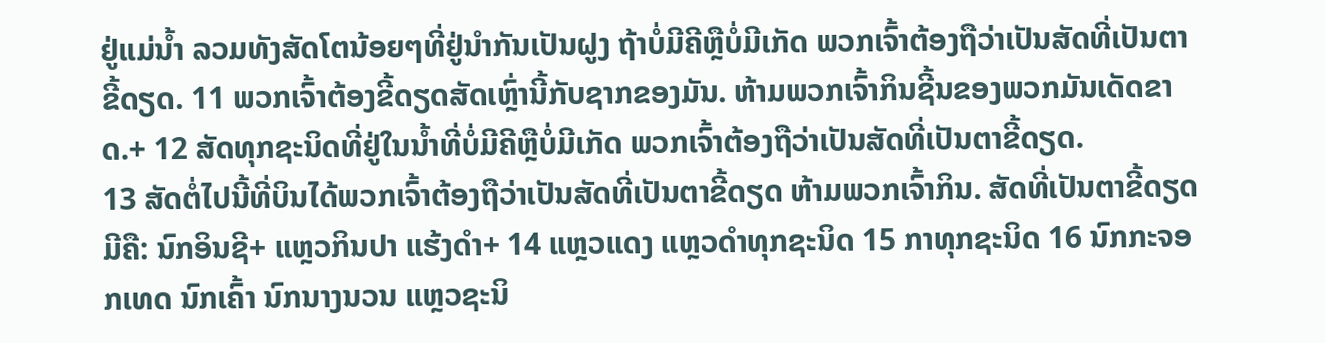ຢູ່ແມ່ນ້ຳ ລວມທັງສັດໂຕນ້ອຍໆທີ່ຢູ່ນຳກັນເປັນຝູງ ຖ້າບໍ່ມີຄີຫຼືບໍ່ມີເກັດ ພວກເຈົ້າຕ້ອງຖືວ່າເປັນສັດທີ່ເປັນຕາຂີ້ດຽດ. 11 ພວກເຈົ້າຕ້ອງຂີ້ດຽດສັດເຫຼົ່ານີ້ກັບຊາກຂອງມັນ. ຫ້າມພວກເຈົ້າກິນຊີ້ນຂອງພວກມັນເດັດຂາດ.+ 12 ສັດທຸກຊະນິດທີ່ຢູ່ໃນນ້ຳທີ່ບໍ່ມີຄີຫຼືບໍ່ມີເກັດ ພວກເຈົ້າຕ້ອງຖືວ່າເປັນສັດທີ່ເປັນຕາຂີ້ດຽດ.
13 ສັດຕໍ່ໄປນີ້ທີ່ບິນໄດ້ພວກເຈົ້າຕ້ອງຖືວ່າເປັນສັດທີ່ເປັນຕາຂີ້ດຽດ ຫ້າມພວກເຈົ້າກິນ. ສັດທີ່ເປັນຕາຂີ້ດຽດມີຄື: ນົກອິນຊີ+ ແຫຼວກິນປາ ແຮ້ງດຳ+ 14 ແຫຼວແດງ ແຫຼວດຳທຸກຊະນິດ 15 ກາທຸກຊະນິດ 16 ນົກກະຈອກເທດ ນົກເຄົ້າ ນົກນາງນວນ ແຫຼວຊະນິ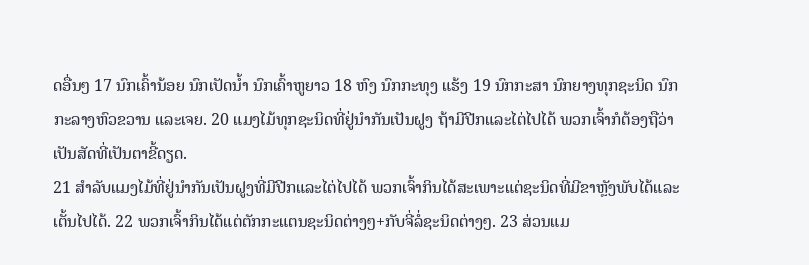ດອື່ນໆ 17 ນົກເຄົ້ານ້ອຍ ນົກເປັດນ້ຳ ນົກເຄົ້າຫູຍາວ 18 ຫົງ ນົກກະທຸງ ແຮ້ງ 19 ນົກກະສາ ນົກຍາງທຸກຊະນິດ ນົກກະລາງຫົວຂວານ ແລະເຈຍ. 20 ແມງໄມ້ທຸກຊະນິດທີ່ຢູ່ນຳກັນເປັນຝູງ ຖ້າມີປີກແລະໄຕ່ໄປໄດ້ ພວກເຈົ້າກໍຕ້ອງຖືວ່າເປັນສັດທີ່ເປັນຕາຂີ້ດຽດ.
21 ສຳລັບແມງໄມ້ທີ່ຢູ່ນຳກັນເປັນຝູງທີ່ມີປີກແລະໄຕ່ໄປໄດ້ ພວກເຈົ້າກິນໄດ້ສະເພາະແຕ່ຊະນິດທີ່ມີຂາຫຼັງພັບໄດ້ແລະເຕັ້ນໄປໄດ້. 22 ພວກເຈົ້າກິນໄດ້ແຕ່ຕັກກະແຕນຊະນິດຕ່າງໆ+ກັບຈີ່ລໍ່ຊະນິດຕ່າງໆ. 23 ສ່ວນແມ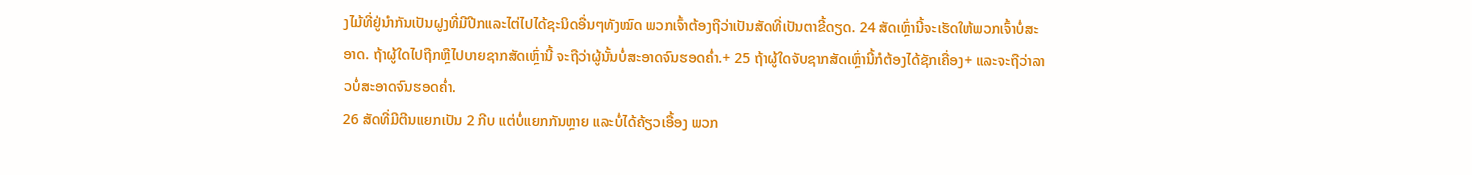ງໄມ້ທີ່ຢູ່ນຳກັນເປັນຝູງທີ່ມີປີກແລະໄຕ່ໄປໄດ້ຊະນິດອື່ນໆທັງໝົດ ພວກເຈົ້າຕ້ອງຖືວ່າເປັນສັດທີ່ເປັນຕາຂີ້ດຽດ. 24 ສັດເຫຼົ່ານີ້ຈະເຮັດໃຫ້ພວກເຈົ້າບໍ່ສະອາດ. ຖ້າຜູ້ໃດໄປຖືກຫຼືໄປບາຍຊາກສັດເຫຼົ່ານີ້ ຈະຖືວ່າຜູ້ນັ້ນບໍ່ສະອາດຈົນຮອດຄ່ຳ.+ 25 ຖ້າຜູ້ໃດຈັບຊາກສັດເຫຼົ່ານີ້ກໍຕ້ອງໄດ້ຊັກເຄື່ອງ+ ແລະຈະຖືວ່າລາວບໍ່ສະອາດຈົນຮອດຄ່ຳ.
26 ສັດທີ່ມີຕີນແຍກເປັນ 2 ກີບ ແຕ່ບໍ່ແຍກກັນຫຼາຍ ແລະບໍ່ໄດ້ຄ້ຽວເອື້ອງ ພວກ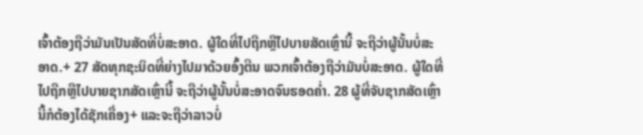ເຈົ້າຕ້ອງຖືວ່າມັນເປັນສັດທີ່ບໍ່ສະອາດ. ຜູ້ໃດທີ່ໄປຖືກຫຼືໄປບາຍສັດເຫຼົ່ານີ້ ຈະຖືວ່າຜູ້ນັ້ນບໍ່ສະອາດ.+ 27 ສັດທຸກຊະນິດທີ່ຍ່າງໄປມາດ້ວຍອົ້ງຕີນ ພວກເຈົ້າຕ້ອງຖືວ່າມັນບໍ່ສະອາດ. ຜູ້ໃດທີ່ໄປຖືກຫຼືໄປບາຍຊາກສັດເຫຼົ່ານີ້ ຈະຖືວ່າຜູ້ນັ້ນບໍ່ສະອາດຈົນຮອດຄ່ຳ. 28 ຜູ້ທີ່ຈັບຊາກສັດເຫຼົ່ານີ້ກໍຕ້ອງໄດ້ຊັກເຄື່ອງ+ ແລະຈະຖືວ່າລາວບໍ່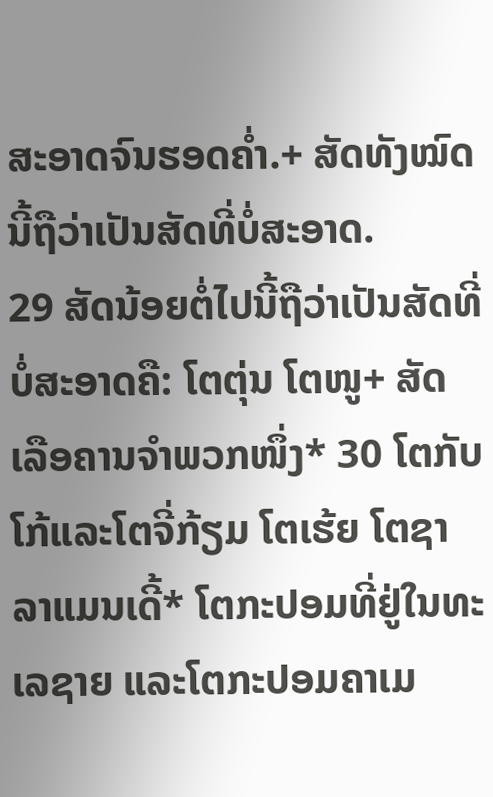ສະອາດຈົນຮອດຄ່ຳ.+ ສັດທັງໝົດນີ້ຖືວ່າເປັນສັດທີ່ບໍ່ສະອາດ.
29 ສັດນ້ອຍຕໍ່ໄປນີ້ຖືວ່າເປັນສັດທີ່ບໍ່ສະອາດຄື: ໂຕຕຸ່ນ ໂຕໜູ+ ສັດເລືອຄານຈຳພວກໜຶ່ງ* 30 ໂຕກັບໂກ້ແລະໂຕຈີ່ກ້ຽມ ໂຕເຮ້ຍ ໂຕຊາລາແມນເດີ້* ໂຕກະປອມທີ່ຢູ່ໃນທະເລຊາຍ ແລະໂຕກະປອມຄາເມ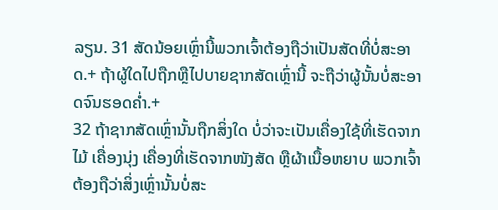ລຽນ. 31 ສັດນ້ອຍເຫຼົ່ານີ້ພວກເຈົ້າຕ້ອງຖືວ່າເປັນສັດທີ່ບໍ່ສະອາດ.+ ຖ້າຜູ້ໃດໄປຖືກຫຼືໄປບາຍຊາກສັດເຫຼົ່ານີ້ ຈະຖືວ່າຜູ້ນັ້ນບໍ່ສະອາດຈົນຮອດຄ່ຳ.+
32 ຖ້າຊາກສັດເຫຼົ່ານັ້ນຖືກສິ່ງໃດ ບໍ່ວ່າຈະເປັນເຄື່ອງໃຊ້ທີ່ເຮັດຈາກໄມ້ ເຄື່ອງນຸ່ງ ເຄື່ອງທີ່ເຮັດຈາກໜັງສັດ ຫຼືຜ້າເນື້ອຫຍາບ ພວກເຈົ້າຕ້ອງຖືວ່າສິ່ງເຫຼົ່ານັ້ນບໍ່ສະ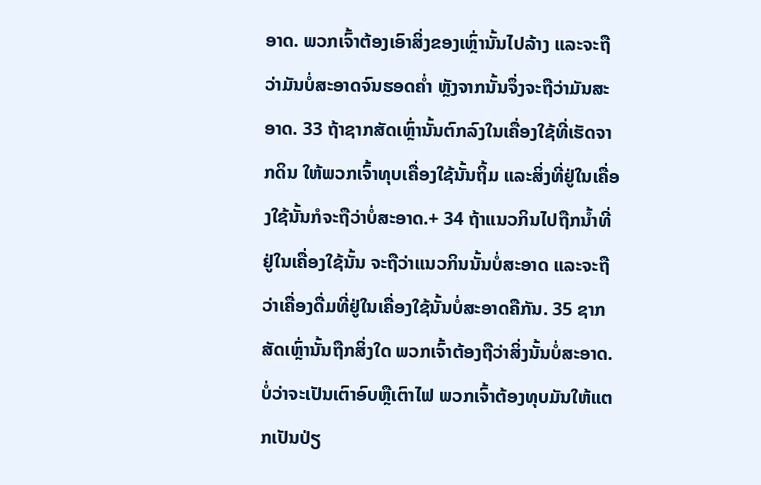ອາດ. ພວກເຈົ້າຕ້ອງເອົາສິ່ງຂອງເຫຼົ່ານັ້ນໄປລ້າງ ແລະຈະຖືວ່າມັນບໍ່ສະອາດຈົນຮອດຄ່ຳ ຫຼັງຈາກນັ້ນຈຶ່ງຈະຖືວ່າມັນສະອາດ. 33 ຖ້າຊາກສັດເຫຼົ່ານັ້ນຕົກລົງໃນເຄື່ອງໃຊ້ທີ່ເຮັດຈາກດິນ ໃຫ້ພວກເຈົ້າທຸບເຄື່ອງໃຊ້ນັ້ນຖິ້ມ ແລະສິ່ງທີ່ຢູ່ໃນເຄື່ອງໃຊ້ນັ້ນກໍຈະຖືວ່າບໍ່ສະອາດ.+ 34 ຖ້າແນວກິນໄປຖືກນ້ຳທີ່ຢູ່ໃນເຄື່ອງໃຊ້ນັ້ນ ຈະຖືວ່າແນວກິນນັ້ນບໍ່ສະອາດ ແລະຈະຖືວ່າເຄື່ອງດື່ມທີ່ຢູ່ໃນເຄື່ອງໃຊ້ນັ້ນບໍ່ສະອາດຄືກັນ. 35 ຊາກສັດເຫຼົ່ານັ້ນຖືກສິ່ງໃດ ພວກເຈົ້າຕ້ອງຖືວ່າສິ່ງນັ້ນບໍ່ສະອາດ. ບໍ່ວ່າຈະເປັນເຕົາອົບຫຼືເຕົາໄຟ ພວກເຈົ້າຕ້ອງທຸບມັນໃຫ້ແຕກເປັນປ່ຽ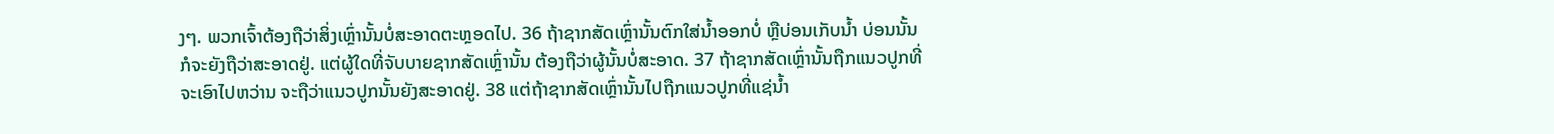ງໆ. ພວກເຈົ້າຕ້ອງຖືວ່າສິ່ງເຫຼົ່ານັ້ນບໍ່ສະອາດຕະຫຼອດໄປ. 36 ຖ້າຊາກສັດເຫຼົ່ານັ້ນຕົກໃສ່ນ້ຳອອກບໍ່ ຫຼືບ່ອນເກັບນ້ຳ ບ່ອນນັ້ນກໍຈະຍັງຖືວ່າສະອາດຢູ່. ແຕ່ຜູ້ໃດທີ່ຈັບບາຍຊາກສັດເຫຼົ່ານັ້ນ ຕ້ອງຖືວ່າຜູ້ນັ້ນບໍ່ສະອາດ. 37 ຖ້າຊາກສັດເຫຼົ່ານັ້ນຖືກແນວປູກທີ່ຈະເອົາໄປຫວ່ານ ຈະຖືວ່າແນວປູກນັ້ນຍັງສະອາດຢູ່. 38 ແຕ່ຖ້າຊາກສັດເຫຼົ່ານັ້ນໄປຖືກແນວປູກທີ່ແຊ່ນ້ຳ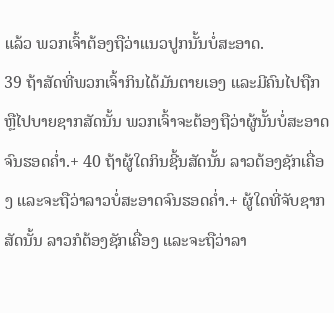ແລ້ວ ພວກເຈົ້າຕ້ອງຖືວ່າແນວປູກນັ້ນບໍ່ສະອາດ.
39 ຖ້າສັດທີ່ພວກເຈົ້າກິນໄດ້ມັນຕາຍເອງ ແລະມີຄົນໄປຖືກຫຼືໄປບາຍຊາກສັດນັ້ນ ພວກເຈົ້າຈະຕ້ອງຖືວ່າຜູ້ນັ້ນບໍ່ສະອາດຈົນຮອດຄ່ຳ.+ 40 ຖ້າຜູ້ໃດກິນຊີ້ນສັດນັ້ນ ລາວຕ້ອງຊັກເຄື່ອງ ແລະຈະຖືວ່າລາວບໍ່ສະອາດຈົນຮອດຄ່ຳ.+ ຜູ້ໃດທີ່ຈັບຊາກສັດນັ້ນ ລາວກໍຕ້ອງຊັກເຄື່ອງ ແລະຈະຖືວ່າລາ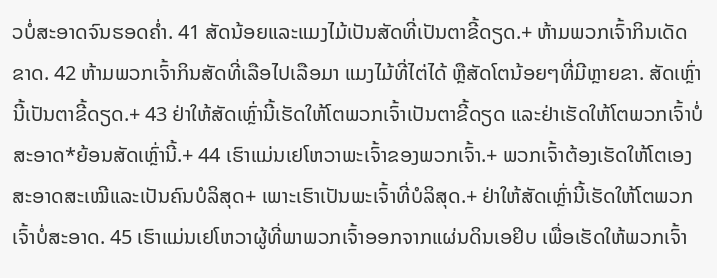ວບໍ່ສະອາດຈົນຮອດຄ່ຳ. 41 ສັດນ້ອຍແລະແມງໄມ້ເປັນສັດທີ່ເປັນຕາຂີ້ດຽດ.+ ຫ້າມພວກເຈົ້າກິນເດັດຂາດ. 42 ຫ້າມພວກເຈົ້າກິນສັດທີ່ເລືອໄປເລືອມາ ແມງໄມ້ທີ່ໄຕ່ໄດ້ ຫຼືສັດໂຕນ້ອຍໆທີ່ມີຫຼາຍຂາ. ສັດເຫຼົ່ານີ້ເປັນຕາຂີ້ດຽດ.+ 43 ຢ່າໃຫ້ສັດເຫຼົ່ານີ້ເຮັດໃຫ້ໂຕພວກເຈົ້າເປັນຕາຂີ້ດຽດ ແລະຢ່າເຮັດໃຫ້ໂຕພວກເຈົ້າບໍ່ສະອາດ*ຍ້ອນສັດເຫຼົ່ານີ້.+ 44 ເຮົາແມ່ນເຢໂຫວາພະເຈົ້າຂອງພວກເຈົ້າ.+ ພວກເຈົ້າຕ້ອງເຮັດໃຫ້ໂຕເອງສະອາດສະເໝີແລະເປັນຄົນບໍລິສຸດ+ ເພາະເຮົາເປັນພະເຈົ້າທີ່ບໍລິສຸດ.+ ຢ່າໃຫ້ສັດເຫຼົ່ານີ້ເຮັດໃຫ້ໂຕພວກເຈົ້າບໍ່ສະອາດ. 45 ເຮົາແມ່ນເຢໂຫວາຜູ້ທີ່ພາພວກເຈົ້າອອກຈາກແຜ່ນດິນເອຢິບ ເພື່ອເຮັດໃຫ້ພວກເຈົ້າ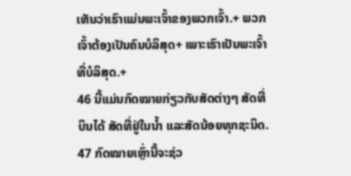ເຫັນວ່າເຮົາແມ່ນພະເຈົ້າຂອງພວກເຈົ້າ.+ ພວກເຈົ້າຕ້ອງເປັນຄົນບໍລິສຸດ+ ເພາະເຮົາເປັນພະເຈົ້າທີ່ບໍລິສຸດ.+
46 ນີ້ແມ່ນກົດໝາຍກ່ຽວກັບສັດຕ່າງໆ ສັດທີ່ບິນໄດ້ ສັດທີ່ຢູ່ໃນນ້ຳ ແລະສັດນ້ອຍທຸກຊະນິດ. 47 ກົດໝາຍເຫຼົ່ານີ້ຈະຊ່ວ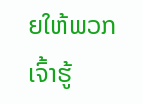ຍໃຫ້ພວກເຈົ້າຮູ້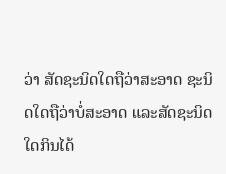ວ່າ ສັດຊະນິດໃດຖືວ່າສະອາດ ຊະນິດໃດຖືວ່າບໍ່ສະອາດ ແລະສັດຊະນິດໃດກິນໄດ້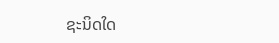ຊະນິດໃດ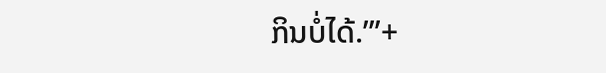ກິນບໍ່ໄດ້.’”+